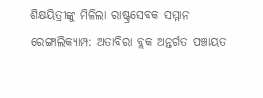ଶିକ୍ଷୟିତ୍ରୀଙ୍କୁ ମିଳିଲା ରାଷ୍ଟ୍ରସେବକ ସମ୍ମାନ
ରେଙ୍ଗାଲିକ୍ୟାମ୍ପ: ଅତାବିରା ବ୍ଲକ ଅନ୍ତର୍ଗତ ପଞ୍ଚାୟତ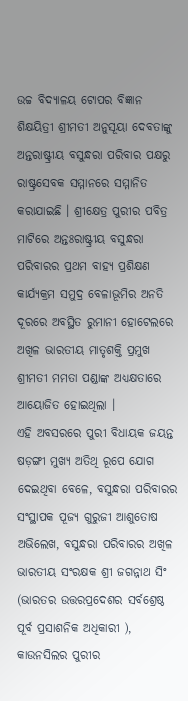ଉଚ୍ଚ ବିଦ୍ୟାଳୟ ଟୋପର ବିଜ୍ଞାନ ଶିକ୍ଷୟିତ୍ରୀ ଶ୍ରୀମତୀ ଅନୁସୂୟା ଦେବତାଙ୍କୁ ଅନ୍ତରାଷ୍ଟ୍ରୀୟ ବସୁନ୍ଧରା ପରିବାର ପକ୍ଷରୁ ରାଷ୍ଟ୍ରସେବକ ସମ୍ମାନରେ ସମ୍ମାନିତ କରାଯାଇଛି । ଶ୍ରୀକ୍ଷେତ୍ର ପୁରୀର ପବିତ୍ର ମାଟିରେ ଅନ୍ତଃରାଷ୍ଟ୍ରୀୟ ବସୁନ୍ଧରା ପରିବାରର ପ୍ରଥମ ବାହ୍ୟ ପ୍ରଶିକ୍ଷଣ କାର୍ଯ୍ୟକ୍ରମ ସମୁଦ୍ର ବେଳାଭୂମିର ଅନତି ଦୂରରେ ଅବସ୍ଥିତ ରୁମାନୀ ହୋଟେଲରେ ଅଖିଳ ଭାରତୀୟ ମାତୃଶକ୍ତି ପ୍ରମୁଖ ଶ୍ରୀମତୀ ମମତା ପଣ୍ଡାଙ୍କ ଅଧ୍ୟକ୍ଷତାରେ ଆୟୋଜିତ ହୋଇଥିଲା ।
ଏହି ଅବସରରେ ପୁରୀ ବିଧାୟକ ଜୟନ୍ତ ଷଡ଼ଙ୍ଗୀ ମୁଖ୍ୟ ଅତିଥି ରୂପେ ଯୋଗ ଦେଇଥିବା ବେଳେ, ବସୁନ୍ଧରା ପରିବାରର ସଂସ୍ଥାପକ ପୂଜ୍ୟ ଗୁରୁଜୀ ଆଶୁତୋଷ ଅଭିଲେଖ, ବସୁନ୍ଧରା ପରିବାରର ଅଖିଳ ଭାରତୀୟ ସଂରକ୍ଷକ ଶ୍ରୀ ଜଗନ୍ନାଥ ସିଂ (ଭାରତର ଉତ୍ତରପ୍ରଦେଶର ସର୍ବଶ୍ରେଷ୍ଠ ପୂର୍ବ ପ୍ରସାଶନିକ ଅଧିକାରୀ ), କାଉନସିଲର ପୁରୀର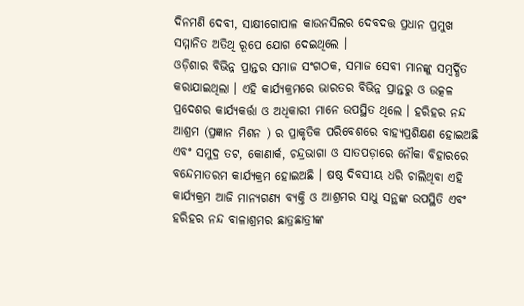ଦିନମଣି ଦେବୀ, ସାକ୍ଷୀଗୋପାଳ କାଉନସିଲର ଦେବଦତ୍ତ ପ୍ରଧାନ ପ୍ରମୁଖ ସମ୍ମାନିତ ଅତିଥି ରୂପେ ଯୋଗ ଦେଇଥିଲେ ।
ଓଡ଼ିଶାର ବିଭିନ୍ନ ପ୍ରାନ୍ତର ସମାଜ ସଂଗଠକ, ସମାଜ ସେବୀ ମାନଙ୍କୁ ସମ୍ବର୍ଦ୍ଧିତ କରାଯାଇଥିଲା । ଏହି କାର୍ଯ୍ୟକ୍ରମରେ ଭାରତର ବିଭିନ୍ନ ପ୍ରାନ୍ତରୁ ଓ ଉତ୍କଳ ପ୍ରଦେଶର କାର୍ଯ୍ୟକର୍ତ୍ତା ଓ ଅଧିକାରୀ ମାନେ ଉପସ୍ଥିତ ଥିଲେ । ହରିହର ନନ୍ଦ ଆଶ୍ରମ (ପ୍ରଜ୍ଞାନ ମିଶନ ) ର ପ୍ରାକୃତିକ ପରିବେଶରେ ବାହ୍ୟପ୍ରଶିକ୍ଷଣ ହୋଇଅଛି ଏବଂ ସମୁଦ୍ର ତଟ, କୋଣାର୍କ, ଚନ୍ଦ୍ରଭାଗା ଓ ସାତପଡ଼ାରେ ନୌକା ବିହାରରେ ବନ୍ଦେମାତରମ କାର୍ଯ୍ୟକ୍ରମ ହୋଇଅଛି । ଷଷ୍ଠ ଦିବସୀୟ ଧରି ଚାଲିଥିବା ଏହି କାର୍ଯ୍ୟକ୍ରମ ଆଜି ମାନ୍ୟଗଣ୍ୟ ବ୍ୟକ୍ତି ଓ ଆଶ୍ରମର ସାଧୁ ସନ୍ଥଙ୍କ ଉପସ୍ଥିତି ଏବଂ ହରିହର ନନ୍ଦ ବାଳାଶ୍ରମର ଛାତ୍ରଛାତ୍ରୀଙ୍କ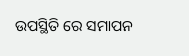ଉପସ୍ଥିତି ରେ ସମାପନ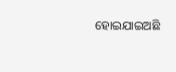ହୋଇଯାଇଅଛି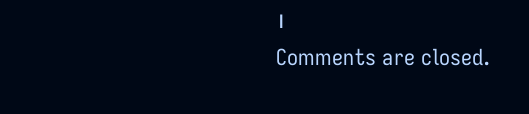।
Comments are closed.